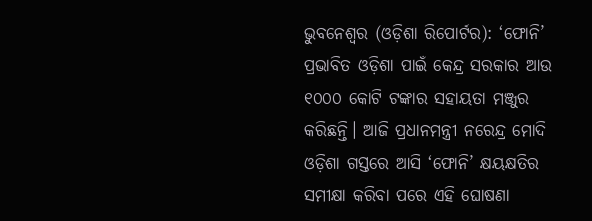ଭୁବନେଶ୍ୱର (ଓଡ଼ିଶା ରିପୋର୍ଟର): ‘ଫୋନି’ ପ୍ରଭାବିତ ଓଡ଼ିଶା ପାଇଁ କେନ୍ଦ୍ର ସରକାର ଆଉ ୧୦୦୦ କୋଟି ଟଙ୍କାର ସହାୟତା ମଞ୍ଜୁର କରିଛନ୍ତି। ଆଜି ପ୍ରଧାନମନ୍ତ୍ରୀ ନରେନ୍ଦ୍ର ମୋଦି ଓଡ଼ିଶା ଗସ୍ତରେ ଆସି ‘ଫୋନି’ କ୍ଷୟକ୍ଷତିର ସମୀକ୍ଷା କରିବା ପରେ ଏହି ଘୋଷଣା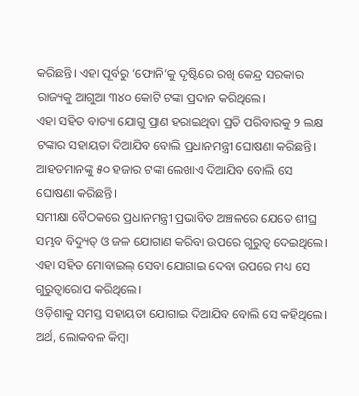କରିଛନ୍ତି। ଏହା ପୂର୍ବରୁ ‘ଫୋନି’କୁ ଦୃଷ୍ଟିରେ ରଖି କେନ୍ଦ୍ର ସରକାର ରାଜ୍ୟକୁ ଆଗୁଆ ୩୪୦ କୋଟି ଟଙ୍କା ପ୍ରଦାନ କରିଥିଲେ।
ଏହା ସହିତ ବାତ୍ୟା ଯୋଗୁ ପ୍ରାଣ ହରାଇଥିବା ପ୍ରତି ପରିବାରକୁ ୨ ଲକ୍ଷ ଟଙ୍କାର ସହାୟତା ଦିଆଯିବ ବୋଲି ପ୍ରଧାନମନ୍ତ୍ରୀ ଘୋଷଣା କରିଛନ୍ତି। ଆହତମାନଙ୍କୁ ୫୦ ହଜାର ଟଙ୍କା ଲେଖାଏ ଦିଆଯିବ ବୋଲି ସେ ଘୋଷଣା କରିଛନ୍ତି।
ସମୀକ୍ଷା ବୈଠକରେ ପ୍ରଧାନମନ୍ତ୍ରୀ ପ୍ରଭାବିତ ଅଞ୍ଚଳରେ ଯେତେ ଶୀଘ୍ର ସମ୍ଭବ ବିଦ୍ୟୁତ୍ ଓ ଜଳ ଯୋଗାଣ କରିବା ଉପରେ ଗୁରୁତ୍ୱ ଦେଇଥିଲେ। ଏହା ସହିତ ମୋବାଇଲ୍ ସେବା ଯୋଗାଇ ଦେବା ଉପରେ ମଧ୍ୟ ସେ ଗୁରୁତ୍ୱାରୋପ କରିଥିଲେ।
ଓଡ଼ିଶାକୁ ସମସ୍ତ ସହାୟତା ଯୋଗାଇ ଦିଆଯିବ ବୋଲି ସେ କହିଥିଲେ। ଅର୍ଥ, ଲୋକବଳ କିମ୍ବା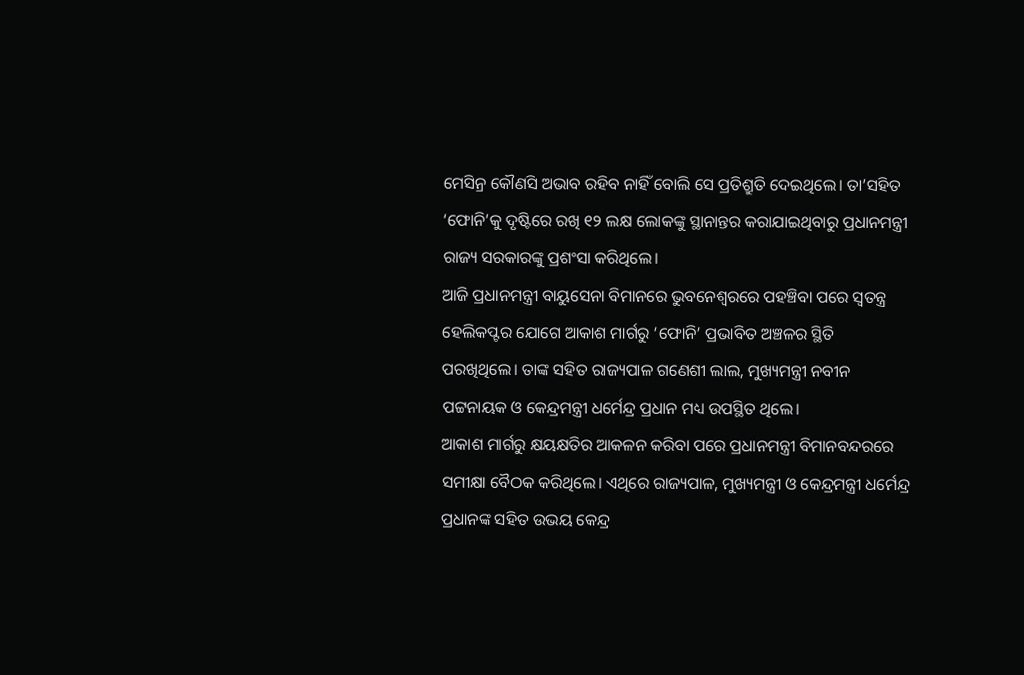ମେସିନ୍ର କୌଣସି ଅଭାବ ରହିବ ନାହିଁ ବୋଲି ସେ ପ୍ରତିଶ୍ରୁତି ଦେଇଥିଲେ। ତା’ସହିତ ‘ଫୋନି’କୁ ଦୃଷ୍ଟିରେ ରଖି ୧୨ ଲକ୍ଷ ଲୋକଙ୍କୁ ସ୍ଥାନାନ୍ତର କରାଯାଇଥିବାରୁ ପ୍ରଧାନମନ୍ତ୍ରୀ ରାଜ୍ୟ ସରକାରଙ୍କୁ ପ୍ରଶଂସା କରିଥିଲେ।
ଆଜି ପ୍ରଧାନମନ୍ତ୍ରୀ ବାୟୁସେନା ବିମାନରେ ଭୁବନେଶ୍ୱରରେ ପହଞ୍ଚିବା ପରେ ସ୍ୱତନ୍ତ୍ର ହେଲିକପ୍ଟର ଯୋଗେ ଆକାଶ ମାର୍ଗରୁ ‘ଫୋନି’ ପ୍ରଭାବିତ ଅଞ୍ଚଳର ସ୍ଥିତି ପରଖିଥିଲେ। ତାଙ୍କ ସହିତ ରାଜ୍ୟପାଳ ଗଣେଶୀ ଲାଲ, ମୁଖ୍ୟମନ୍ତ୍ରୀ ନବୀନ ପଟ୍ଟନାୟକ ଓ କେନ୍ଦ୍ରମନ୍ତ୍ରୀ ଧର୍ମେନ୍ଦ୍ର ପ୍ରଧାନ ମଧ୍ୟ ଉପସ୍ଥିତ ଥିଲେ।
ଆକାଶ ମାର୍ଗରୁ କ୍ଷୟକ୍ଷତିର ଆକଳନ କରିବା ପରେ ପ୍ରଧାନମନ୍ତ୍ରୀ ବିମାନବନ୍ଦରରେ ସମୀକ୍ଷା ବୈଠକ କରିଥିଲେ। ଏଥିରେ ରାଜ୍ୟପାଳ, ମୁଖ୍ୟମନ୍ତ୍ରୀ ଓ କେନ୍ଦ୍ରମନ୍ତ୍ରୀ ଧର୍ମେନ୍ଦ୍ର ପ୍ରଧାନଙ୍କ ସହିତ ଉଭୟ କେନ୍ଦ୍ର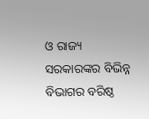ଓ ରାଜ୍ୟ ସରକାରଙ୍କର ବିଭିନ୍ନ ବିଭାଗର ବରିଷ୍ଠ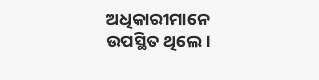ଅଧିକାରୀମାନେ ଉପସ୍ଥିତ ଥିଲେ।